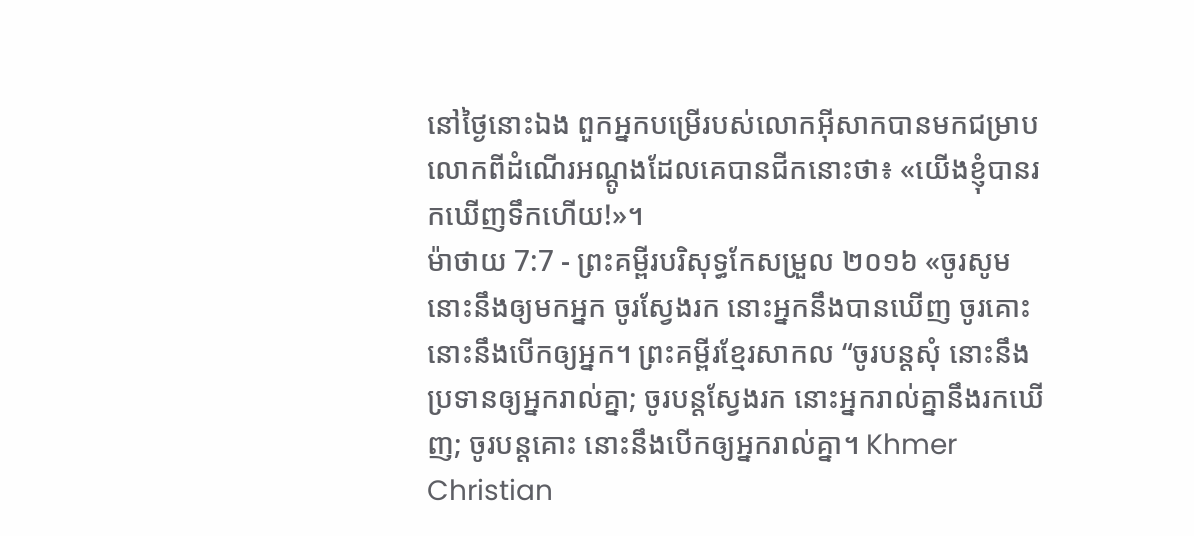នៅថ្ងៃនោះឯង ពួកអ្នកបម្រើរបស់លោកអ៊ីសាកបានមកជម្រាបលោកពីដំណើរអណ្តូងដែលគេបានជីកនោះថា៖ «យើងខ្ញុំបានរកឃើញទឹកហើយ!»។
ម៉ាថាយ 7:7 - ព្រះគម្ពីរបរិសុទ្ធកែសម្រួល ២០១៦ «ចូរសូម នោះនឹងឲ្យមកអ្នក ចូរស្វែងរក នោះអ្នកនឹងបានឃើញ ចូរគោះ នោះនឹងបើកឲ្យអ្នក។ ព្រះគម្ពីរខ្មែរសាកល “ចូរបន្តសុំ នោះនឹងប្រទានឲ្យអ្នករាល់គ្នា; ចូរបន្តស្វែងរក នោះអ្នករាល់គ្នានឹងរកឃើញ; ចូរបន្តគោះ នោះនឹងបើកឲ្យអ្នករាល់គ្នា។ Khmer Christian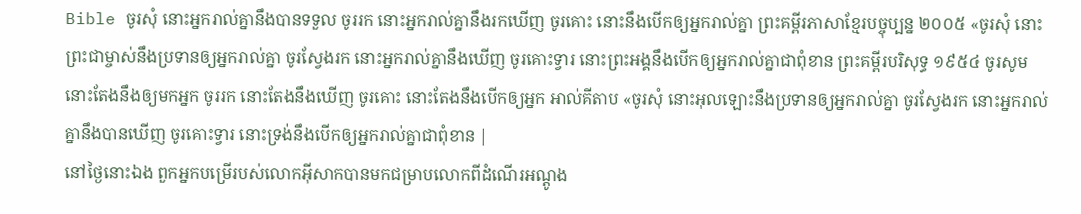Bible ចូរសុំ នោះអ្នករាល់គ្នានឹងបានទទួល ចូររក នោះអ្នករាល់គ្នានឹងរកឃើញ ចូរគោះ នោះនឹងបើកឲ្យអ្នករាល់គ្នា ព្រះគម្ពីរភាសាខ្មែរបច្ចុប្បន្ន ២០០៥ «ចូរសុំ នោះព្រះជាម្ចាស់នឹងប្រទានឲ្យអ្នករាល់គ្នា ចូរស្វែងរក នោះអ្នករាល់គ្នានឹងឃើញ ចូរគោះទ្វារ នោះព្រះអង្គនឹងបើកឲ្យអ្នករាល់គ្នាជាពុំខាន ព្រះគម្ពីរបរិសុទ្ធ ១៩៥៤ ចូរសូម នោះតែងនឹងឲ្យមកអ្នក ចូររក នោះតែងនឹងឃើញ ចូរគោះ នោះតែងនឹងបើកឲ្យអ្នក អាល់គីតាប «ចូរសុំ នោះអុលឡោះនឹងប្រទានឲ្យអ្នករាល់គ្នា ចូរស្វែងរក នោះអ្នករាល់គ្នានឹងបានឃើញ ចូរគោះទ្វារ នោះទ្រង់នឹងបើកឲ្យអ្នករាល់គ្នាជាពុំខាន |
នៅថ្ងៃនោះឯង ពួកអ្នកបម្រើរបស់លោកអ៊ីសាកបានមកជម្រាបលោកពីដំណើរអណ្តូង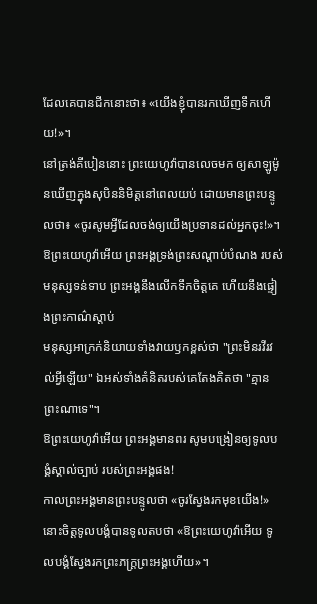ដែលគេបានជីកនោះថា៖ «យើងខ្ញុំបានរកឃើញទឹកហើយ!»។
នៅត្រង់គីបៀននោះ ព្រះយេហូវ៉ាបានលេចមក ឲ្យសាឡូម៉ូនឃើញក្នុងសុបិននិមិត្តនៅពេលយប់ ដោយមានព្រះបន្ទូលថា៖ «ចូរសូមអ្វីដែលចង់ឲ្យយើងប្រទានដល់អ្នកចុះ!»។
ឱព្រះយេហូវ៉ាអើយ ព្រះអង្គទ្រង់ព្រះសណ្ដាប់បំណង របស់មនុស្សទន់ទាប ព្រះអង្គនឹងលើកទឹកចិត្តគេ ហើយនឹងផ្ទៀងព្រះកាណ៌ស្ដាប់
មនុស្សអាក្រក់និយាយទាំងវាយឫកខ្ពស់ថា "ព្រះមិនរវីរវល់អ្វីឡើយ" ឯអស់ទាំងគំនិតរបស់គេតែងគិតថា "គ្មានព្រះណាទេ"។
ឱព្រះយេហូវ៉ាអើយ ព្រះអង្គមានពរ សូមបង្រៀនឲ្យទូលបង្គំស្គាល់ច្បាប់ របស់ព្រះអង្គផង!
កាលព្រះអង្គមានព្រះបន្ទូលថា «ចូរស្វែងរកមុខយើង!» នោះចិត្តទូលបង្គំបានទូលតបថា «ឱព្រះយេហូវ៉ាអើយ ទូលបង្គំស្វែងរកព្រះភក្ត្រព្រះអង្គហើយ»។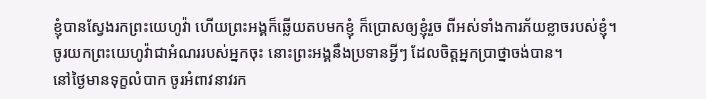ខ្ញុំបានស្វែងរកព្រះយេហូវ៉ា ហើយព្រះអង្គក៏ឆ្លើយតបមកខ្ញុំ ក៏ប្រោសឲ្យខ្ញុំរួច ពីអស់ទាំងការភ័យខ្លាចរបស់ខ្ញុំ។
ចូរយកព្រះយេហូវ៉ាជាអំណររបស់អ្នកចុះ នោះព្រះអង្គនឹងប្រទានអ្វីៗ ដែលចិត្តអ្នកប្រាថ្នាចង់បាន។
នៅថ្ងៃមានទុក្ខលំបាក ចូរអំពាវនាវរក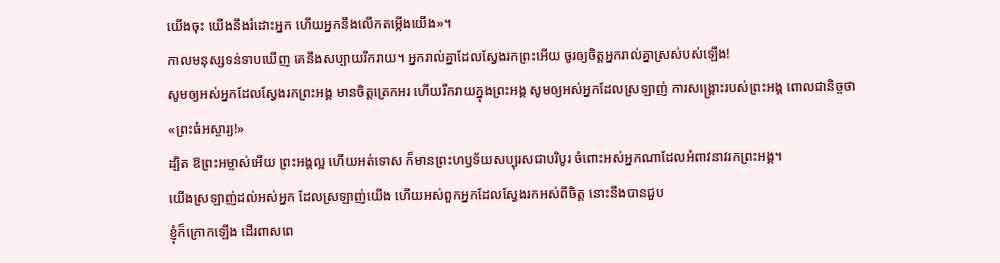យើងចុះ យើងនឹងរំដោះអ្នក ហើយអ្នកនឹងលើកតម្កើងយើង»។
កាលមនុស្សទន់ទាបឃើញ គេនឹងសប្បាយរីករាយ។ អ្នករាល់គ្នាដែលស្វែងរកព្រះអើយ ចូរឲ្យចិត្តអ្នករាល់គ្នាស្រស់បស់ឡើង!
សូមឲ្យអស់អ្នកដែលស្វែងរកព្រះអង្គ មានចិត្តត្រេកអរ ហើយរីករាយក្នុងព្រះអង្គ សូមឲ្យអស់អ្នកដែលស្រឡាញ់ ការសង្គ្រោះរបស់ព្រះអង្គ ពោលជានិច្ចថា «ព្រះធំអស្ចារ្យ!»
ដ្បិត ឱព្រះអម្ចាស់អើយ ព្រះអង្គល្អ ហើយអត់ទោស ក៏មានព្រះហឫទ័យសប្បុរសជាបរិបូរ ចំពោះអស់អ្នកណាដែលអំពាវនាវរកព្រះអង្គ។
យើងស្រឡាញ់ដល់អស់អ្នក ដែលស្រឡាញ់យើង ហើយអស់ពួកអ្នកដែលស្វែងរកអស់ពីចិត្ត នោះនឹងបានជួប
ខ្ញុំក៏ក្រោកឡើង ដើរពាសពេ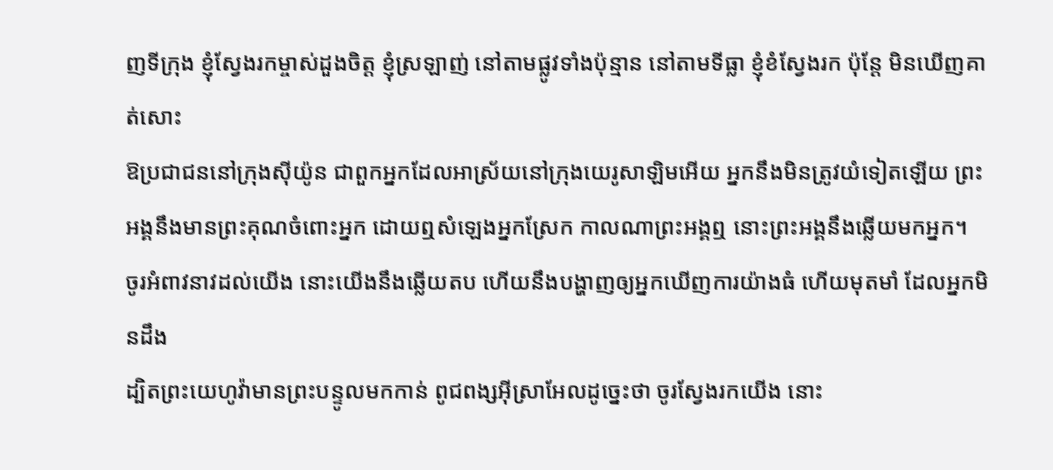ញទីក្រុង ខ្ញុំស្វែងរកម្ចាស់ដួងចិត្ត ខ្ញុំស្រឡាញ់ នៅតាមផ្លូវទាំងប៉ុន្មាន នៅតាមទីធ្លា ខ្ញុំខំស្វែងរក ប៉ុន្តែ មិនឃើញគាត់សោះ
ឱប្រជាជននៅក្រុងស៊ីយ៉ូន ជាពួកអ្នកដែលអាស្រ័យនៅក្រុងយេរូសាឡិមអើយ អ្នកនឹងមិនត្រូវយំទៀតឡើយ ព្រះអង្គនឹងមានព្រះគុណចំពោះអ្នក ដោយឮសំឡេងអ្នកស្រែក កាលណាព្រះអង្គឮ នោះព្រះអង្គនឹងឆ្លើយមកអ្នក។
ចូរអំពាវនាវដល់យើង នោះយើងនឹងឆ្លើយតប ហើយនឹងបង្ហាញឲ្យអ្នកឃើញការយ៉ាងធំ ហើយមុតមាំ ដែលអ្នកមិនដឹង
ដ្បិតព្រះយេហូវ៉ាមានព្រះបន្ទូលមកកាន់ ពូជពង្សអ៊ីស្រាអែលដូច្នេះថា ចូរស្វែងរកយើង នោះ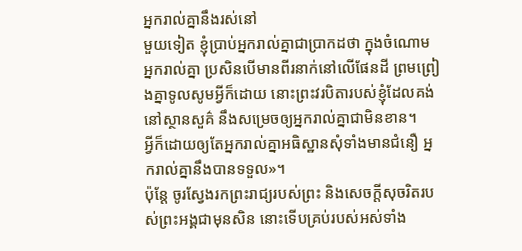អ្នករាល់គ្នានឹងរស់នៅ
មួយទៀត ខ្ញុំប្រាប់អ្នករាល់គ្នាជាប្រាកដថា ក្នុងចំណោមអ្នករាល់គ្នា ប្រសិនបើមានពីរនាក់នៅលើផែនដី ព្រមព្រៀងគ្នាទូលសូមអ្វីក៏ដោយ នោះព្រះវរបិតារបស់ខ្ញុំដែលគង់នៅស្ថានសួគ៌ នឹងសម្រេចឲ្យអ្នករាល់គ្នាជាមិនខាន។
អ្វីក៏ដោយឲ្យតែអ្នករាល់គ្នាអធិស្ឋានសុំទាំងមានជំនឿ អ្នករាល់គ្នានឹងបានទទួល»។
ប៉ុន្តែ ចូរស្វែងរកព្រះរាជ្យរបស់ព្រះ និងសេចក្តីសុចរិតរបស់ព្រះអង្គជាមុនសិន នោះទើបគ្រប់របស់អស់ទាំង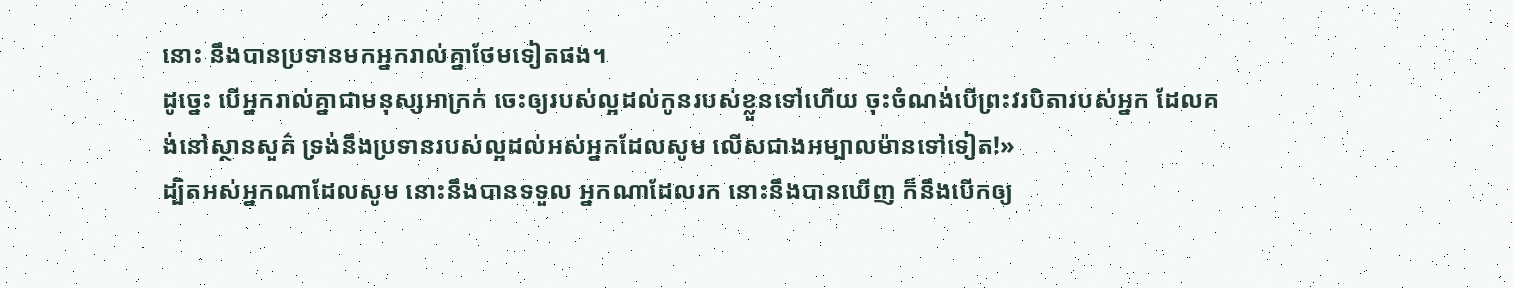នោះ នឹងបានប្រទានមកអ្នករាល់គ្នាថែមទៀតផង។
ដូច្នេះ បើអ្នករាល់គ្នាជាមនុស្សអាក្រក់ ចេះឲ្យរបស់ល្អដល់កូនរបស់ខ្លួនទៅហើយ ចុះចំណង់បើព្រះវរបិតារបស់អ្នក ដែលគង់នៅស្ថានសួគ៌ ទ្រង់នឹងប្រទានរបស់ល្អដល់អស់អ្នកដែលសូម លើសជាងអម្បាលម៉ានទៅទៀត!»
ដ្បិតអស់អ្នកណាដែលសូម នោះនឹងបានទទួល អ្នកណាដែលរក នោះនឹងបានឃើញ ក៏នឹងបើកឲ្យ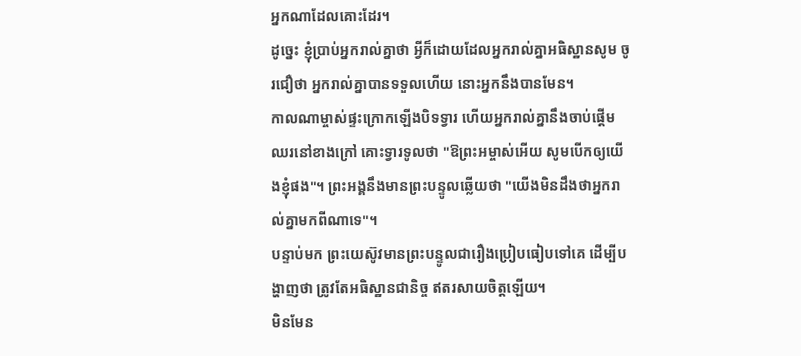អ្នកណាដែលគោះដែរ។
ដូច្នេះ ខ្ញុំប្រាប់អ្នករាល់គ្នាថា អ្វីក៏ដោយដែលអ្នករាល់គ្នាអធិស្ឋានសូម ចូរជឿថា អ្នករាល់គ្នាបានទទួលហើយ នោះអ្នកនឹងបានមែន។
កាលណាម្ចាស់ផ្ទះក្រោកឡើងបិទទ្វារ ហើយអ្នករាល់គ្នានឹងចាប់ផ្តើមឈរនៅខាងក្រៅ គោះទ្វារទូលថា "ឱព្រះអម្ចាស់អើយ សូមបើកឲ្យយើងខ្ញុំផង"។ ព្រះអង្គនឹងមានព្រះបន្ទូលឆ្លើយថា "យើងមិនដឹងថាអ្នករាល់គ្នាមកពីណាទេ"។
បន្ទាប់មក ព្រះយេស៊ូវមានព្រះបន្ទូលជារឿងប្រៀបធៀបទៅគេ ដើម្បីបង្ហាញថា ត្រូវតែអធិស្ឋានជានិច្ច ឥតរសាយចិត្តឡើយ។
មិនមែន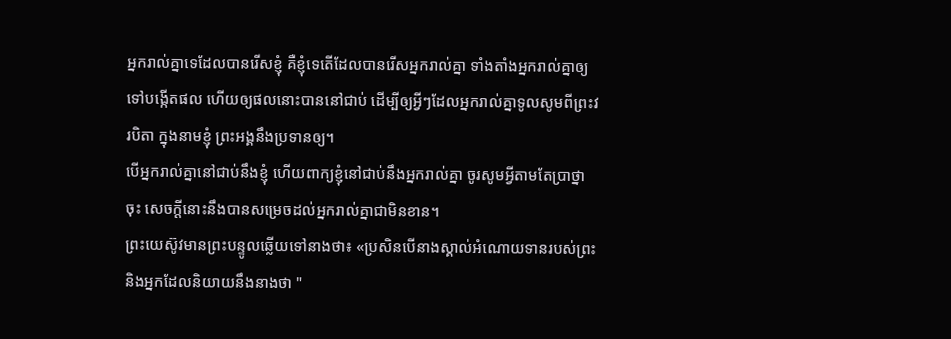អ្នករាល់គ្នាទេដែលបានរើសខ្ញុំ គឺខ្ញុំទេតើដែលបានរើសអ្នករាល់គ្នា ទាំងតាំងអ្នករាល់គ្នាឲ្យទៅបង្កើតផល ហើយឲ្យផលនោះបាននៅជាប់ ដើម្បីឲ្យអ្វីៗដែលអ្នករាល់គ្នាទូលសូមពីព្រះវរបិតា ក្នុងនាមខ្ញុំ ព្រះអង្គនឹងប្រទានឲ្យ។
បើអ្នករាល់គ្នានៅជាប់នឹងខ្ញុំ ហើយពាក្យខ្ញុំនៅជាប់នឹងអ្នករាល់គ្នា ចូរសូមអ្វីតាមតែប្រាថ្នាចុះ សេចក្ដីនោះនឹងបានសម្រេចដល់អ្នករាល់គ្នាជាមិនខាន។
ព្រះយេស៊ូវមានព្រះបន្ទូលឆ្លើយទៅនាងថា៖ «ប្រសិនបើនាងស្គាល់អំណោយទានរបស់ព្រះ និងអ្នកដែលនិយាយនឹងនាងថា "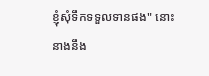ខ្ញុំសុំទឹកទទួលទានផង" នោះនាងនឹង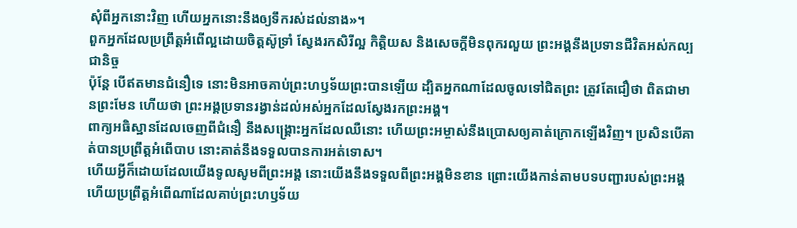សុំពីអ្នកនោះវិញ ហើយអ្នកនោះនឹងឲ្យទឹករស់ដល់នាង»។
ពួកអ្នកដែលប្រព្រឹត្តអំពើល្អដោយចិត្តស៊ូទ្រាំ ស្វែងរកសិរីល្អ កិត្តិយស និងសេចក្តីមិនពុករលួយ ព្រះអង្គនឹងប្រទានជីវិតអស់កល្បជានិច្ច
ប៉ុន្ដែ បើឥតមានជំនឿទេ នោះមិនអាចគាប់ព្រះហឫទ័យព្រះបានឡើយ ដ្បិតអ្នកណាដែលចូលទៅជិតព្រះ ត្រូវតែជឿថា ពិតជាមានព្រះមែន ហើយថា ព្រះអង្គប្រទានរង្វាន់ដល់អស់អ្នកដែលស្វែងរកព្រះអង្គ។
ពាក្យអធិស្ឋានដែលចេញពីជំនឿ នឹងសង្គ្រោះអ្នកដែលឈឺនោះ ហើយព្រះអម្ចាស់នឹងប្រោសឲ្យគាត់ក្រោកឡើងវិញ។ ប្រសិនបើគាត់បានប្រព្រឹត្តអំពើបាប នោះគាត់នឹងទទួលបានការអត់ទោស។
ហើយអ្វីក៏ដោយដែលយើងទូលសូមពីព្រះអង្គ នោះយើងនឹងទទួលពីព្រះអង្គមិនខាន ព្រោះយើងកាន់តាមបទបញ្ជារបស់ព្រះអង្គ ហើយប្រព្រឹត្តអំពើណាដែលគាប់ព្រះហឫទ័យ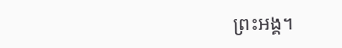ព្រះអង្គ។